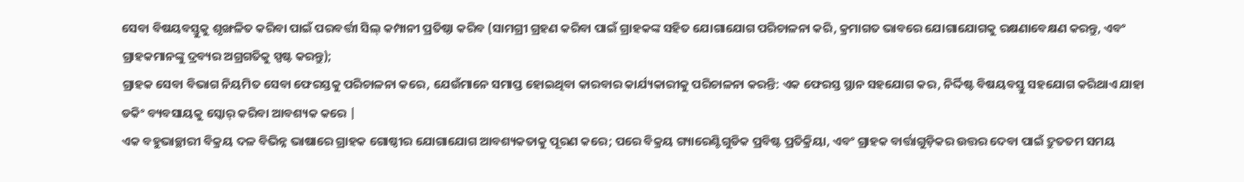ସେବା ବିଷୟବସ୍ତୁକୁ ଶୃଙ୍ଖଳିତ କରିବା ପାଇଁ ପରବର୍ତ୍ତୀ ସିଲ୍ କମ୍ପାନୀ ପ୍ରତିଷ୍ଠା କରିବ (ସାମଗ୍ରୀ ଗ୍ରହଣ କରିବା ପାଇଁ ଗ୍ରାହକଙ୍କ ସହିତ ଯୋଗାଯୋଗ ପରିଚାଳନା କରି, କ୍ରମାଗତ ଭାବରେ ଯୋଗାଯୋଗକୁ ରକ୍ଷଣାବେକ୍ଷଣ କରନ୍ତୁ, ଏବଂ ଗ୍ରାହକମାନଙ୍କୁ ଦ୍ରବ୍ୟର ଅଗ୍ରଗତିକୁ ସ୍ପଷ୍ଟ କରନ୍ତୁ);
ଗ୍ରାହକ ସେବା ବିଭାଗ ନିୟମିତ ସେବା ଫେରସ୍ତକୁ ପରିଚାଳନା କରେ, ଯେଉଁମାନେ ସମାପ୍ତ ହୋଇଥିବା କାରବାର କାର୍ଯ୍ୟକାରୀକୁ ପରିଚାଳନା କରନ୍ତି: ଏକ ଫେରସ୍ତ ସ୍ଥାନ ସହଯୋଗ କର, ନିର୍ଦ୍ଦିଷ୍ଟ ବିଷୟବସ୍ତୁ ସହଯୋଗ କରିଥାଏ ଯାହା ଡକିଂ ବ୍ୟବସାୟକୁ ସ୍କୋର୍ କରିବା ଆବଶ୍ୟକ କରେ |
ଏକ ବହୁଭାଚ୍ଛାରୀ ବିକ୍ରୟ ଦଳ ବିଭିନ୍ନ ଭାଷାରେ ଗ୍ରାହକ ଗୋଷ୍ଠୀର ଯୋଗାଯୋଗ ଆବଶ୍ୟକତାକୁ ପୂରଣ କରେ; ପରେ ବିକ୍ରୟ ଗ୍ୟାରେଣ୍ଟିଗୁଡିକ ପ୍ରବିଷ୍ଟ ପ୍ରତିକ୍ରିୟା, ଏବଂ ଗ୍ରାହକ ବାର୍ତ୍ତାଗୁଡ଼ିକର ଉତ୍ତର ଦେବା ପାଇଁ ଦ୍ରୁତତମ ସମୟ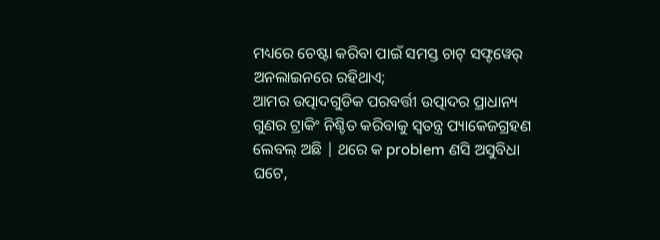ମଧ୍ୟରେ ଚେଷ୍ଟା କରିବା ପାଇଁ ସମସ୍ତ ଚାଟ୍ ସଫ୍ଟୱେର୍ ଅନଲାଇନରେ ରହିଥାଏ;
ଆମର ଉତ୍ପାଦଗୁଡିକ ପରବର୍ତ୍ତୀ ଉତ୍ପାଦର ପ୍ରାଧାନ୍ୟ ଗୁଣର ଟ୍ରାକିଂ ନିଶ୍ଚିତ କରିବାକୁ ସ୍ୱତନ୍ତ୍ର ପ୍ୟାକେଜଗ୍ରହଣ ଲେବଲ୍ ଅଛି | ଥରେ କ problem ଣସି ଅସୁବିଧା ଘଟେ,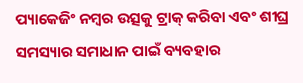ପ୍ୟାକେଜିଂ ନମ୍ବର ଉତ୍ସକୁ ଟ୍ରାକ୍ କରିବା ଏବଂ ଶୀଘ୍ର ସମସ୍ୟାର ସମାଧାନ ପାଇଁ ବ୍ୟବହାର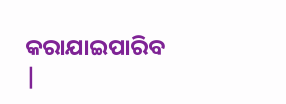କରାଯାଇପାରିବ |